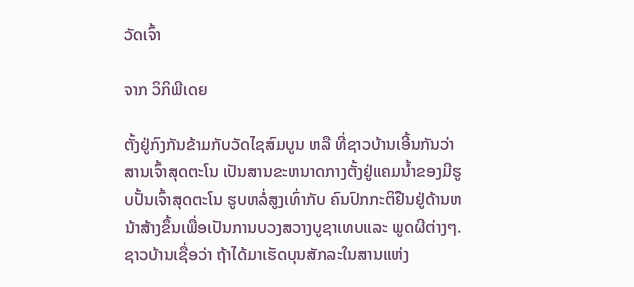ວັດເຈົ້າ

ຈາກ ວິກິພີເດຍ

ຕັ້ງຢູ່ກົງກັນຂ້າມກັບວັດໄຊສົມບູນ ຫລື ທີ່ຊາວບ້ານເອີ້ນກັນວ່າ ສານເຈົ້າສຸດຕະໂນ ເປັນສານຂະຫນາດກາງຕັ້ງຢູ່ແຄມນ້ຳຂອງມີຮູບປັ້ນເຈົ້າສຸດຕະໂນ ຮູບຫລໍ່ສູງເທົ່າກັບ ຄົນປົກກະຕິຢືນຢູ່ດ້ານຫນ້າສ້າງຂຶ້ນເພື່ອເປັນການບວງສວາງບູຊາເທບແລະ ພູດຜີຕ່າງໆ. ຊາວບ້ານເຊື່ອວ່າ ຖ້າໄດ້ມາເຮັດບຸນສັກລະໃນສານແຫ່ງ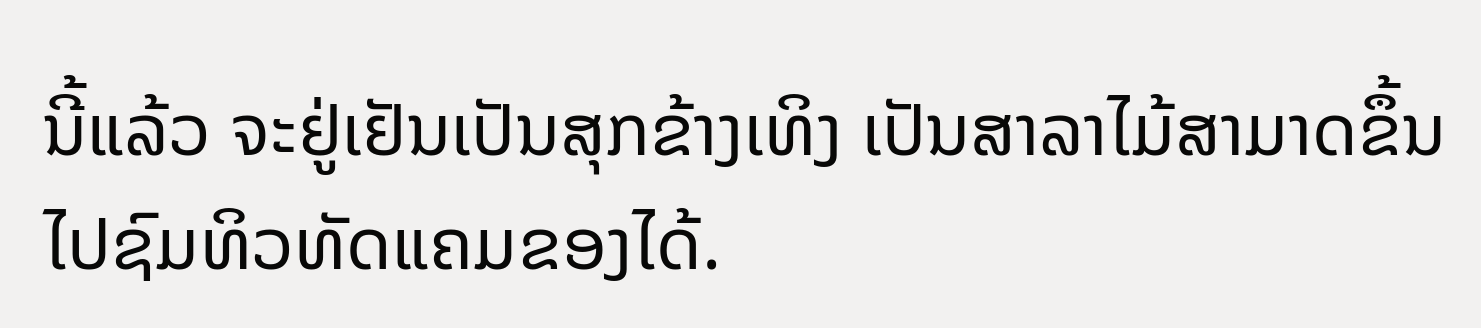ນີ້ແລ້ວ ຈະຢູ່ເຢັນເປັນສຸກຂ້າງເທິງ ເປັນສາລາໄມ້ສາມາດຂຶ້ນໄປຊົມທິວທັດແຄມຂອງໄດ້.